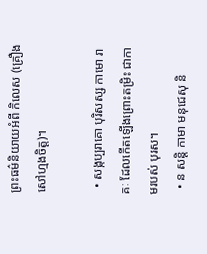ព្រះធម៌និយាយអំពី កិលេស (គ្រឿងសៅហ្មងចិត្ត)។

  • សង្កប្បរាគោ បុរិសស្ស កាមោ រាគៈ ដែលកើតឡើងព្រោះតម្រិះ ជាកាមរបស់ បុរស។
  • ន សន្តិ កាមា មនុជេសុ និ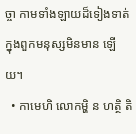ច្ចា កាមទាំងឡាយដ៏ទៀងទាត់ ក្នុងពួកមនុស្សមិនមាន ឡើយ។
  • កាមេហិ លោកម្ហិ ន ហត្ថិ តិ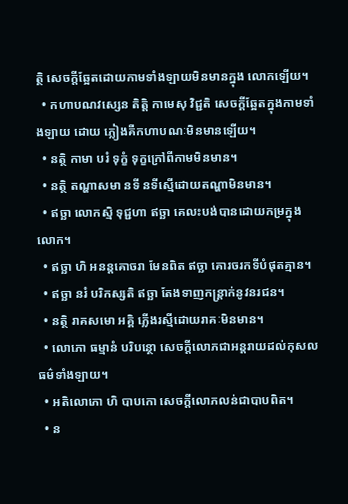ត្ថិ សេចក្តីឆ្អែតដោយកាមទាំងឡាយមិនមានក្នុង លោកឡើយ។
  • កហាបណវស្សេន តិត្តិ កាមេសុ វិជ្ជតិ សេចក្តីឆ្អែតក្នុងកាមទាំងឡាយ ដោយ ភ្លៀងគឺកហាបណៈមិនមានឡើយ។
  • នត្ថិ កាមា បរំ ទុក្ខំ ទុក្ខក្រៅពីកាមមិនមាន។
  • នត្ថិ តណ្ហាសមា នទី នទីស្មើដោយតណ្ហាមិនមាន។
  • ឥច្ឆា លោកស្មិ ទុជ្ជហា ឥច្ឆា គេលះបង់បានដោយកម្រក្នុងលោក។
  • ឥច្ឆា ហិ អនន្តគោចរា មែនពិត ឥច្ឆា គោរចរកទីបំផុតគ្មាន។
  • ឥច្ឆា នរំ បរិកស្សតិ ឥច្ឆា តែងទាញកន្រ្តាក់នូវនរជន។
  • នត្ថិ រាគសមោ អគ្គិ ភ្លើងរស្មីដោយរាគៈមិនមាន។
  • លោភោ ធម្មានំ បរិបន្ថោ សេចក្តីលោភជាអន្តរាយដល់កុសលធម៌ទាំងឡាយ។
  • អតិលោភោ ហិ បាបកោ សេចក្តីលោភលន់ជាបាបពិត។
  • ន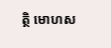ត្ថិ មោហស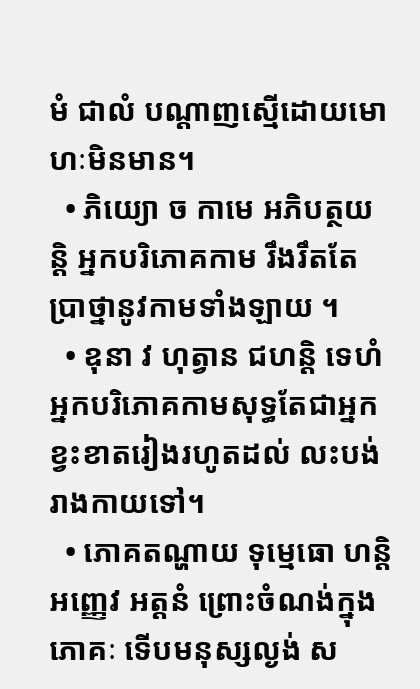មំ ជាលំ បណ្តាញស្មើដោយមោហៈមិនមាន។
  • ភិយ្យោ ច កាមេ អភិបត្ថយន្តិ អ្នកបរិភោគកាម រឹងរឹតតែប្រាថ្នានូវកាមទាំងឡាយ ។
  • ឧុនា វ ហុត្វាន ជហន្តិ ទេហំ អ្នកបរិភោគកាមសុទ្ធតែជាអ្នកខ្វះខាតរៀងរហូតដល់ លះបង់រាងកាយទៅ។
  • ភោគតណ្ហាយ ទុម្មេធោ ហន្តិ អញ្ញេវ អត្តនំ ព្រោះចំណង់ក្នុងភោគៈ ទើបមនុស្សល្ងង់ ស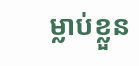ម្លាប់ខ្លួន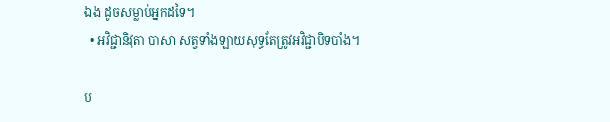ឯង ដូចសម្លាប់អ្នកដទៃ។
  • អវិជ្ជានិវុតា បាសា សត្វទាំងឡាយសុទ្ធតែត្រូវអវិជ្ជាបិទបាំង។

ប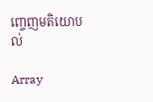ញ្ចេញមតិយោបល់

Array